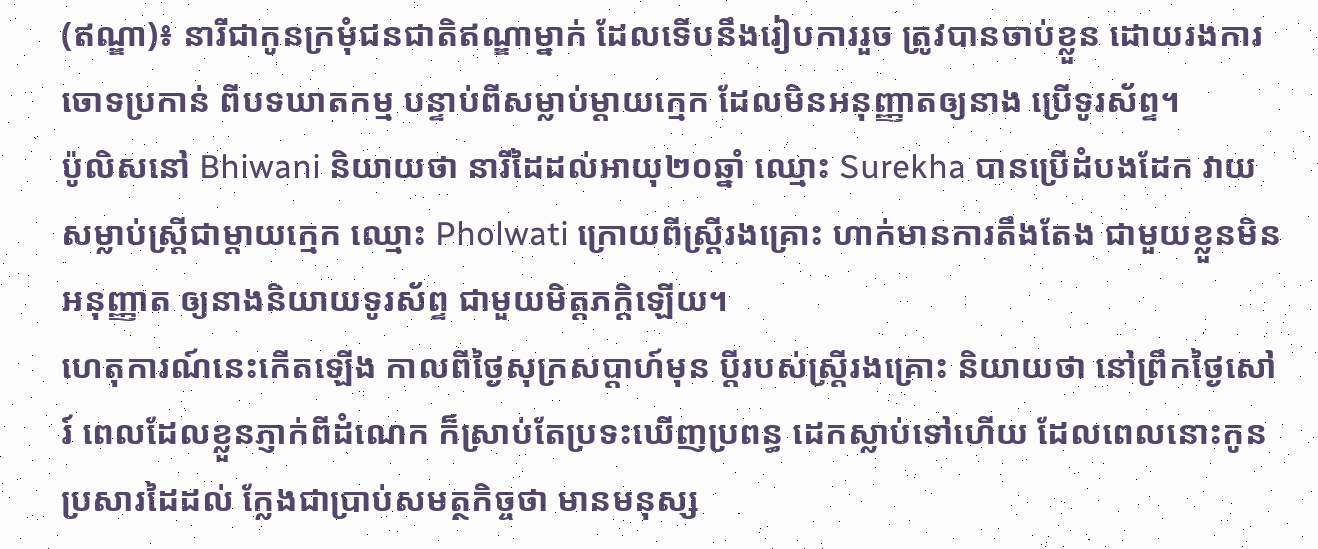(ឥណ្ឌា)៖ នារីជាកូនក្រមុំជនជាតិឥណ្ឌាម្នាក់ ដែលទើបនឹងរៀបការរួច ត្រូវបានចាប់ខ្លួន ដោយរងការចោទប្រកាន់ ពីបទឃាតកម្ម បន្ទាប់ពីសម្លាប់ម្តាយក្មេក ដែលមិនអនុញ្ញាតឲ្យនាង ប្រើទូរស័ព្ទ។
ប៉ូលិសនៅ Bhiwani និយាយថា នារីដៃដល់អាយុ២០ឆ្នាំ ឈ្មោះ Surekha បានប្រើដំបងដែក វាយសម្លាប់ស្ត្រីជាម្តាយក្មេក ឈ្មោះ Pholwati ក្រោយពីស្ត្រីរងគ្រោះ ហាក់មានការតឹងតែង ជាមួយខ្លួនមិនអនុញ្ញាត ឲ្យនាងនិយាយទូរស័ព្ទ ជាមួយមិត្តភក្តិឡើយ។
ហេតុការណ៍នេះកើតឡើង កាលពីថ្ងៃសុក្រសប្តាហ៍មុន ប្តីរបស់ស្ត្រីរងគ្រោះ និយាយថា នៅព្រឹកថ្ងៃសៅរ៍ ពេលដែលខ្លួនភ្ញាក់ពីដំណេក ក៏ស្រាប់តែប្រទះឃើញប្រពន្ធ ដេកស្លាប់ទៅហើយ ដែលពេលនោះកូនប្រសារដៃដល់ ក្លែងជាប្រាប់សមត្ថកិច្ចថា មានមនុស្ស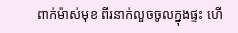ពាក់ម៉ាស់មុខ ពីរនាក់លួចចូលក្នុងផ្ទះ ហើ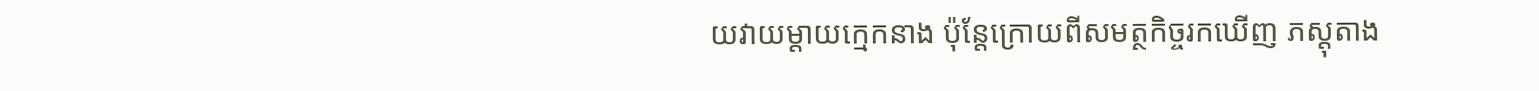យវាយម្តាយក្មេកនាង ប៉ុន្តែក្រោយពីសមត្ថកិច្ចរកឃើញ ភស្តុតាង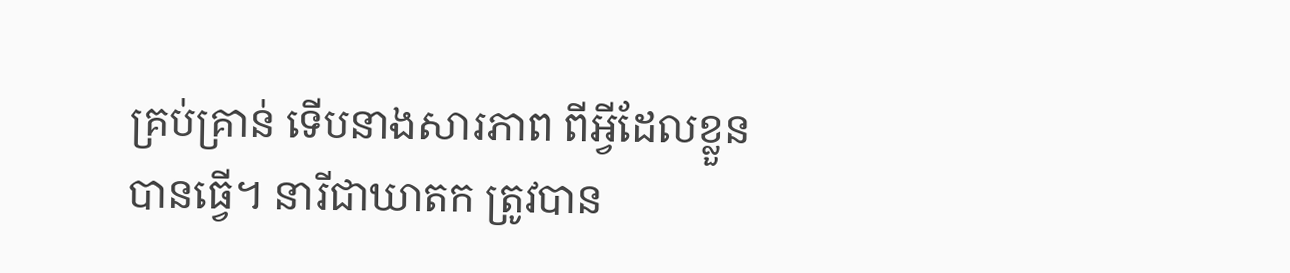គ្រប់គ្រាន់ ទើបនាងសារភាព ពីអ្វីដែលខ្លួនបានធ្វើ។ នារីជាឃាតក ត្រូវបាន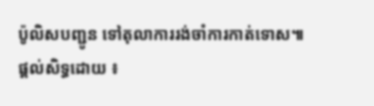ប៉ូលិសបញ្ជូន ទៅតុលាការរង់ចាំការកាត់ទោស៕
ផ្តល់សិទ្ធដោយ ៖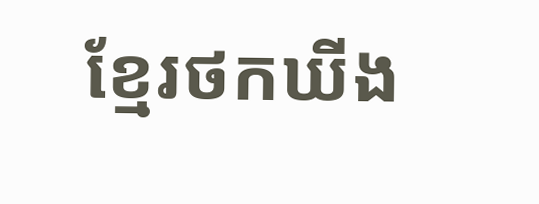ខ្មែរថកឃីង